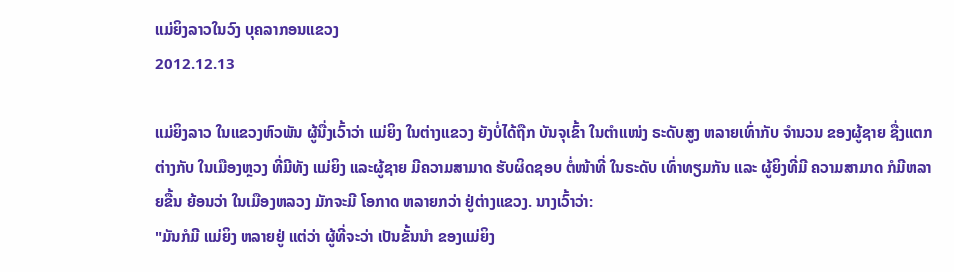ແມ່ຍິງລາວໃນວົງ ບຸຄລາກອນແຂວງ
2012.12.13

ແມ່ຍິງລາວ ໃນແຂວງຫົວພັນ ຜູ້ນື່ງເວົ້າວ່າ ແມ່ຍິງ ໃນຕ່າງແຂວງ ຍັງບໍ່ໄດ້ຖືກ ບັນຈຸເຂົ້າ ໃນຕໍາແໜ່ງ ຣະດັບສູງ ຫລາຍເທົ່າກັບ ຈໍານວນ ຂອງຜູ້ຊາຍ ຊື່ງແຕກຕ່າງກັບ ໃນເມືອງຫຼວງ ທີ່ມີທັງ ແມ່ຍິງ ແລະຜູ້ຊາຍ ມີຄວາມສາມາດ ຮັບຜິດຊອບ ຕໍ່ໜ້າທີ່ ໃນຣະດັບ ເທົ່າທຽມກັນ ແລະ ຜູ້ຍິງທີ່ມີ ຄວາມສາມາດ ກໍມີຫລາຍຂື້ນ ຍ້ອນວ່າ ໃນເມືອງຫລວງ ມັກຈະມີ ໂອກາດ ຫລາຍກວ່າ ຢູ່ຕ່າງແຂວງ. ນາງເວົ້າວ່າ:
"ມັນກໍມີ ແມ່ຍິງ ຫລາຍຢູ່ ແຕ່ວ່າ ຜູ້ທີ່ຈະວ່າ ເປັນຂັ້ນນໍາ ຂອງແມ່ຍິງ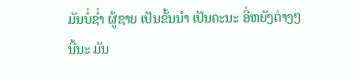ມັນບໍ່ຊໍ່າ ຜູ້ຊາຍ ເປັນຂັ້ນນໍາ ເປັນຄະນະ ອີ່ຫຍັງຕ່າງໆ ນີ້ນະ ມັນ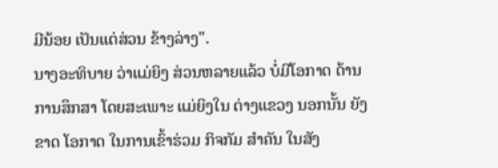ມີນ້ອຍ ເປັນແຕ່ສ່ວນ ຂ້າງລ່າງ".
ນາງອະທິບາຍ ວ່າແມ່ຍິງ ສ່ວນຫລາຍແລ້ວ ບໍ່ມີໂອກາດ ດ້ານການສຶກສາ ໂດຍສະເພາະ ແມ່ຍິງໃນ ຕ່າງແຂວງ ນອກນັ້ນ ຍັງຂາດ ໂອກາດ ໃນການເຂົ້າຮ່ວມ ກິຈກັມ ສໍາຄັນ ໃນສັງ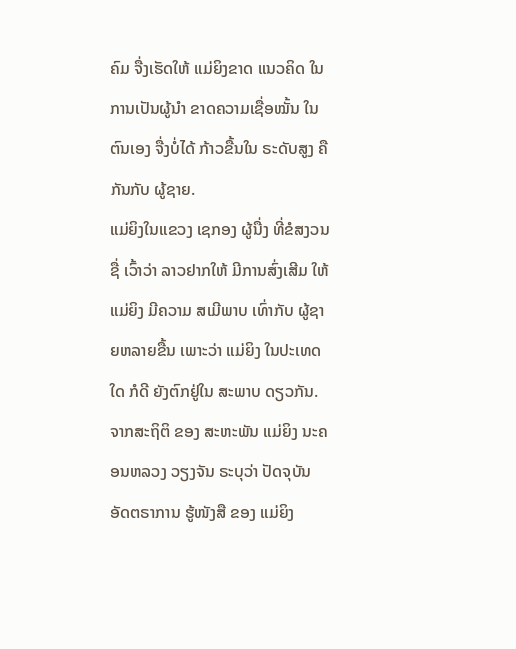ຄົມ ຈື່ງເຮັດໃຫ້ ແມ່ຍິງຂາດ ແນວຄິດ ໃນການເປັນຜູ້ນໍາ ຂາດຄວາມເຊື່ອໝັ້ນ ໃນຕົນເອງ ຈື່ງບໍ່ໄດ້ ກ້າວຂື້ນໃນ ຣະດັບສູງ ຄືກັນກັບ ຜູ້ຊາຍ.
ແມ່ຍິງໃນແຂວງ ເຊກອງ ຜູ້ນື່ງ ທີ່ຂໍສງວນຊື່ ເວົ້າວ່າ ລາວຢາກໃຫ້ ມີການສົ່ງເສີມ ໃຫ້ແມ່ຍິງ ມີຄວາມ ສເມີພາບ ເທົ່າກັບ ຜູ້ຊາຍຫລາຍຂື້ນ ເພາະວ່າ ແມ່ຍິງ ໃນປະເທດໃດ ກໍດີ ຍັງຕົກຢູ່ໃນ ສະພາບ ດຽວກັນ.
ຈາກສະຖິຕິ ຂອງ ສະຫະພັນ ແມ່ຍິງ ນະຄອນຫລວງ ວຽງຈັນ ຣະບຸວ່າ ປັດຈຸບັນ ອັດຕຣາການ ຮູ້ໜັງສື ຂອງ ແມ່ຍິງ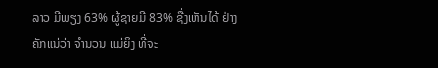ລາວ ມີພຽງ 63% ຜູ້ຊາຍມີ 83% ຊື່ງເຫັນໄດ້ ຢ່າງຄັກແນ່ວ່າ ຈໍານວນ ແມ່ຍິງ ທີ່ຈະ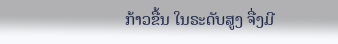ກ້າວຂື້ນ ໃນຣະດັບສູງ ຈື່ງມີ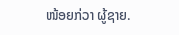ໜ້ອຍກ່ວາ ຜູ້ຊາຍ.